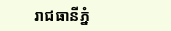រាជធានីភ្នំ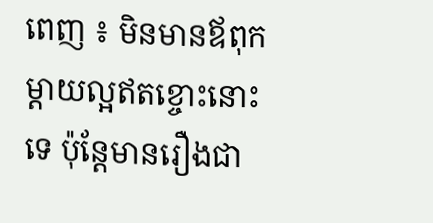ពេញ ៖ មិនមានឪពុកម្តាយល្អឥតខ្ចោះនោះទេ ប៉ុន្តែមានរឿងជា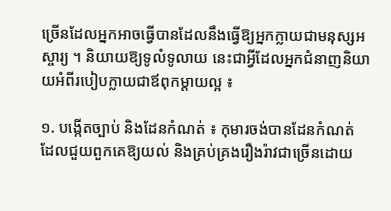ច្រើនដែលអ្នកអាចធ្វើបានដែលនឹងធ្វើឱ្យអ្នកក្លាយជាមនុស្សអស្ចារ្យ ។ និយាយឱ្យទូលំទូលាយ នេះជាអ្វីដែលអ្នកជំនាញនិយាយអំពីរបៀបក្លាយជាឪពុកម្តាយល្អ ៖

១. បង្កើតច្បាប់ និងដែនកំណត់ ៖ កុមារចង់បានដែនកំណត់ ដែលជួយពួកគេឱ្យយល់ និងគ្រប់គ្រងរឿងរ៉ាវជាច្រើនដោយ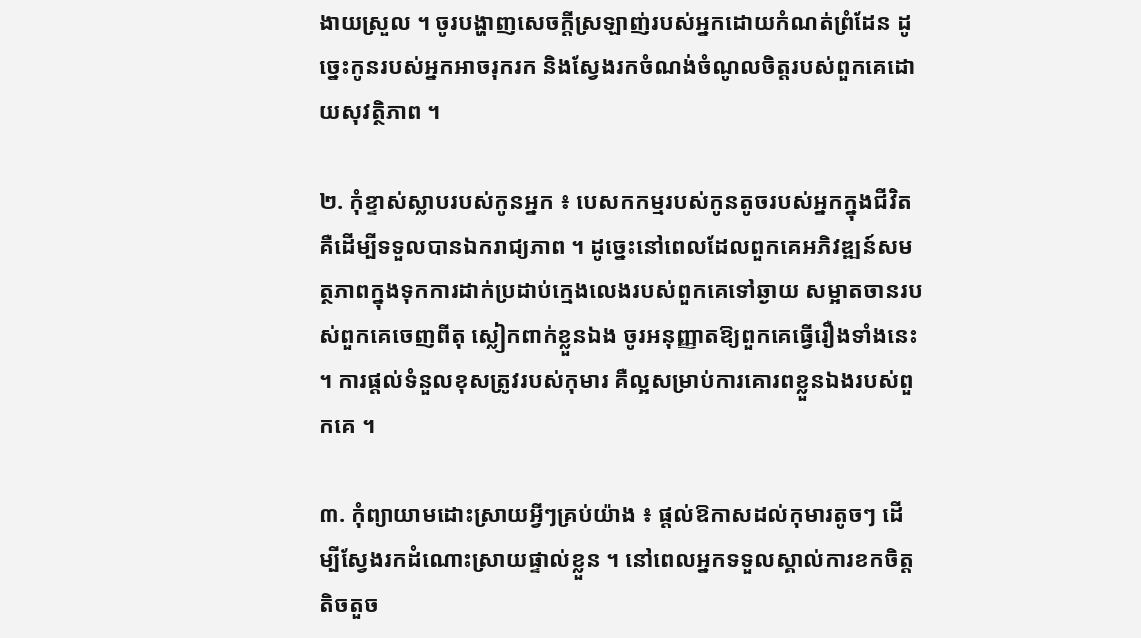ងាយស្រួល ។ ចូរបង្ហាញសេចក្តីស្រឡាញ់របស់អ្នកដោយកំណត់ព្រំដែន ដូច្នេះកូនរបស់អ្នកអាចរុករក និងស្វែងរកចំណង់ចំណូលចិត្តរបស់ពួកគេដោយសុវត្ថិភាព ។

២. កុំខ្ទាស់ស្លាបរបស់កូនអ្នក ៖ បេសកកម្មរបស់កូនតូចរបស់អ្នកក្នុងជីវិត គឺដើម្បីទទួលបានឯករាជ្យភាព ។ ដូច្នេះនៅពេលដែលពួកគេអភិវឌ្ឍន៍សមត្ថភាពក្នុងទុកការដាក់ប្រដាប់ក្មេងលេងរបស់ពួកគេទៅឆ្ងាយ សម្អាតចានរបស់ពួកគេចេញពីតុ ស្លៀកពាក់ខ្លួនឯង ចូរអនុញ្ញាតឱ្យពួកគេធ្វើរឿងទាំងនេះ ។ ការផ្តល់ទំនួលខុសត្រូវរបស់កុមារ គឺល្អសម្រាប់ការគោរពខ្លួនឯងរបស់ពួកគេ ។

៣. កុំព្យាយាមដោះស្រាយអ្វីៗគ្រប់យ៉ាង ៖ ផ្តល់ឱកាសដល់កុមារតូចៗ ដើម្បីស្វែងរកដំណោះស្រាយផ្ទាល់ខ្លួន ។ នៅពេលអ្នកទទួលស្គាល់ការខកចិត្តតិចតួច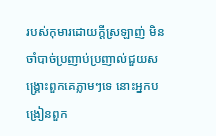របស់កុមារដោយក្ដីស្រឡាញ់ មិនចាំបាច់ប្រញាប់ប្រញាល់ជួយសង្គ្រោះពួកគេភ្លាមៗទេ នោះអ្នកបង្រៀនពួក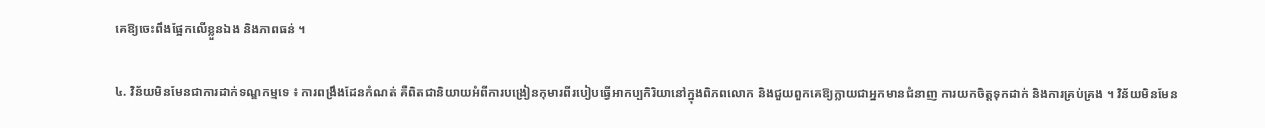គេឱ្យចេះពឹងផ្អែកលើខ្លួនឯង និងភាពធន់ ។

៤. វិន័យមិនមែនជាការដាក់ទណ្ឌកម្មទេ ៖ ការពង្រឹងដែនកំណត់ គឺពិតជានិយាយអំពីការបង្រៀនកុមារពីរបៀបធ្វើអាកប្បកិរិយានៅក្នុងពិភពលោក និងជួយពួកគេឱ្យក្លាយជាអ្នកមានជំនាញ ការយកចិត្តទុកដាក់ និងការគ្រប់គ្រង ។ វិន័យមិនមែន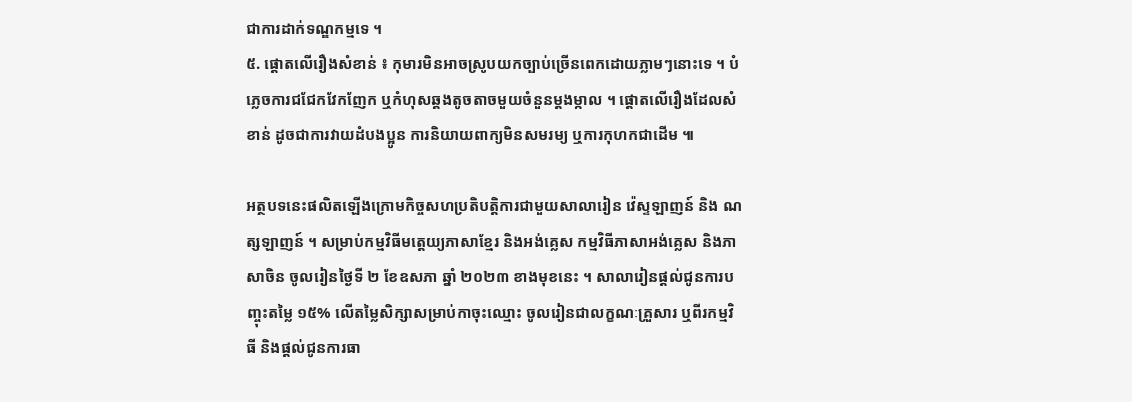ជាការដាក់ទណ្ឌកម្មទេ ។
៥. ផ្តោតលើរឿងសំខាន់ ៖ កុមារមិនអាចស្រូបយកច្បាប់ច្រើនពេកដោយភ្លាមៗនោះទេ ។ បំភ្លេចការជជែកវែកញែក ឬកំហុសឆ្គងតូចតាចមួយចំនួនម្តងម្កាល ។ ផ្ដោតលើរឿងដែលសំខាន់ ដូចជាការវាយដំបងប្អូន ការនិយាយពាក្យមិនសមរម្យ ឬការកុហកជាដើម ៕

អត្ថបទនេះផលិតឡើងក្រោមកិច្ចសហប្រតិបត្តិការជាមួយសាលារៀន វ៉េស្ទឡាញន៍ និង ណត្សឡាញន៍ ។ សម្រាប់កម្មវិធីមត្តេយ្យភាសាខ្មែរ និងអង់គ្លេស កម្មវិធីភាសាអង់គ្លេស និងភាសាចិន ចូលរៀនថ្ងៃទី ២ ខែឧសភា ឆ្នាំ ២០២៣ ខាងមុខនេះ ។ សាលារៀនផ្តល់ជូនការបញ្ចុះតម្លៃ ១៥% លើតម្លៃសិក្សាសម្រាប់កាចុះឈ្មោះ ចូលរៀនជាលក្ខណៈគ្រួសារ ឬពីរកម្មវិធី និងផ្តល់ជូនការធា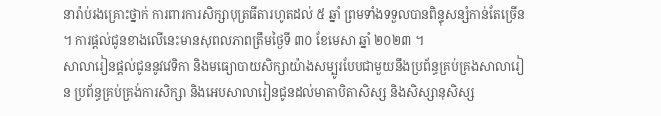នារ៉ាប់រងគ្រោះថ្នាក់ ការពារការសិក្សាបុត្រធីតារហូតដល់ ៥ ឆ្នាំ ព្រមទាំងទទួលបានពិន្ទុសន្សំកាន់តែច្រើន ។ ការផ្តល់ជូនខាងលើនេះមានសុពលភាពត្រឹមថ្ងៃទី ៣០ ខែមេសា ឆ្នាំ ២០២៣ ។
សាលារៀនផ្តល់ជូននូវវេទិកា និងមធ្យោបាយសិក្សាយ៉ាងសម្បូរបែបជាមួយនឹងប្រព័ន្ធគ្រប់គ្រងសាលារៀន ប្រព័ន្ធគ្រប់គ្រង់ការសិក្សា និងអេបសាលារៀនជូនដល់មាតាបិតាសិស្ស និងសិស្សានុសិស្ស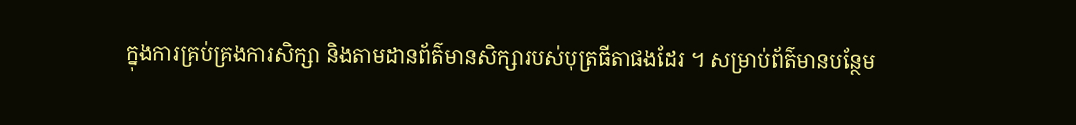ក្នុងការគ្រប់គ្រងការសិក្សា និងតាមដានព័ត៌មានសិក្សារបស់បុត្រធីតាផងដែរ ។ សម្រាប់ព័ត៌មានបន្ថែម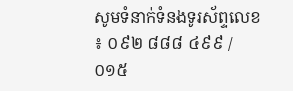សូមទំនាក់ទំនងទូរស័ព្ទលេខ ៖ ០៩២ ៨៨៨ ៤៩៩ / ០១៥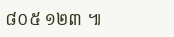៨០៥ ១២៣ ៕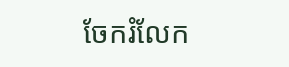ចែករំលែក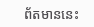ព័តមាននេះ